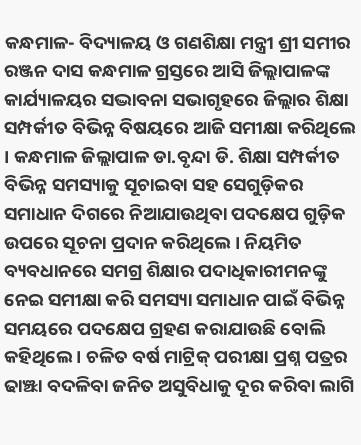କନ୍ଧମାଳ- ବିଦ୍ୟାଳୟ ଓ ଗଣଶିକ୍ଷା ମନ୍ତ୍ରୀ ଶ୍ରୀ ସମୀର ରଞ୍ଜନ ଦାସ କନ୍ଧମାଳ ଗ୍ରସ୍ତରେ ଆସି ଜିଲ୍ଲାପାଳଙ୍କ କାର୍ଯ୍ୟାଳୟର ସଦ୍ଭାବନା ସଭାଗୃହରେ ଜିଲ୍ଲାର ଶିକ୍ଷା ସମ୍ପର୍କୀତ ବିଭିନ୍ନ ବିଷୟରେ ଆଜି ସମୀକ୍ଷା କରିଥିଲେ । କନ୍ଧମାଳ ଜିଲ୍ଲାପାଳ ଡା.ବୃନ୍ଦା ଡି. ଶିକ୍ଷା ସମ୍ପର୍କୀତ ବିଭିନ୍ନ ସମସ୍ୟାକୁ ସୂଚାଇବା ସହ ସେଗୁଡ଼ିକର ସମାଧାନ ଦିଗରେ ନିଆଯାଉଥିବା ପଦକ୍ଷେପ ଗୁଡ଼ିକ ଉପରେ ସୂଚନା ପ୍ରଦାନ କରିଥିଲେ । ନିୟମିତ ବ୍ୟବଧାନରେ ସମଗ୍ର ଶିକ୍ଷାର ପଦାଧିକାରୀମନଙ୍କୁ ନେଇ ସମୀକ୍ଷା କରି ସମସ୍ୟା ସମାଧାନ ପାଇଁ ବିଭିନ୍ନ ସମୟରେ ପଦକ୍ଷେପ ଗ୍ରହଣ କରାଯାଉଛି ବୋଲି କହିଥିଲେ । ଚଳିତ ବର୍ଷ ମାଟ୍ରିକ୍ ପରୀକ୍ଷା ପ୍ରଶ୍ନ ପତ୍ରର ଢାଞ୍ଝା ବଦଳିବା ଜନିତ ଅସୁବିଧାକୁ ଦୂର କରିବା ଲାଗି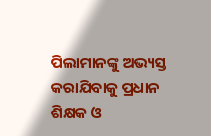ପିଲାମାନଙ୍କୁ ଅଭ୍ୟସ୍ତ କରାଯିବାକୁ ପ୍ରଧାନ ଶିକ୍ଷକ ଓ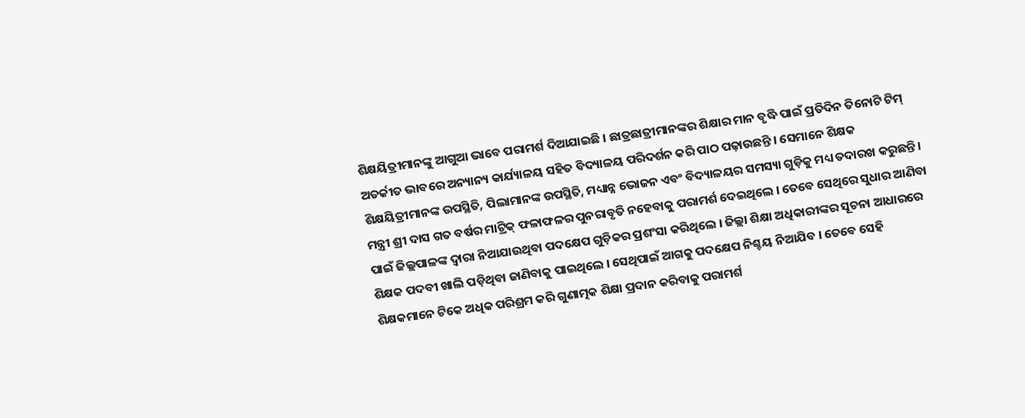ଶିକ୍ଷୟିତ୍ରୀମାନଙ୍କୁ ଆଗୁଆ ଭାବେ ପରାମର୍ଶ ଦିଆଯାଇଛି । ଛାତ୍ରଛାତ୍ରୀମାନଙ୍କର ଶିକ୍ଷାର ମାନ ବୃଦ୍ଧି ପାଇଁ ପ୍ରତିଦିନ ତିନୋଟି ଟିମ୍ ଅତର୍କୀତ ଭାବରେ ଅନ୍ୟାନ୍ୟ କାର୍ଯ୍ୟାଳୟ ସହିତ ବିଦ୍ୟାଳୟ ପରିଦର୍ଶନ କରି ପାଠ ପଢ଼ାଉଛନ୍ତି । ସେମାନେ ଶିକ୍ଷକ ଶିକ୍ଷୟିତ୍ରୀମାନଙ୍କ ଉପସ୍ଥିତି, ପିଲାମାନଙ୍କ ଉପସ୍ଥିତି, ମଧ୍ୟାନ୍ନ ଭୋଜନ ଏବଂ ବିଦ୍ୟାଳୟର ସମସ୍ୟା ଗୁଡ଼ିକୁ ମଧ୍ୟ ତଦାରଖ କରୁଛନ୍ତି । ମନ୍ତ୍ରୀ ଶ୍ରୀ ଦାସ ଗତ ବର୍ଷର ମାଟ୍ରିକ୍ ଫଳାଫଳର ପୁନରାବୃତି ନହେବାକୁ ପରାମର୍ଶ ଦେଇଥିଲେ । ତେବେ ସେଥିରେ ସୁଧାର ଆଣିବା ପାଇଁ ଜିଲ୍ଲପାଳଙ୍କ ଦ୍ୱାରା ନିଆଯାଉଥିବା ପଦକ୍ଷେପ ଗୁଡ଼ିକର ପ୍ରଶଂସା କରିଥିଲେ । ଜିଲ୍ଲା ଶିକ୍ଷା ଅଧିକାରୀଙ୍କର ସୂଚନା ଆଧାରରେ ଶିକ୍ଷକ ପଦବୀ ଖାଲି ପଡ଼ିଥିବା ଜାଣିବାକୁ ପାଇଥିଲେ । ସେଥିପାଇଁ ଆଗକୁ ପଦକ୍ଷେପ ନିଶ୍ଚୟ ନିଆଯିବ । ତେବେ ସେହି ଶିକ୍ଷକମାନେ ଟିକେ ଅଧିକ ପରିଶ୍ରମ କରି ଗୁଣାତ୍ମକ ଶିକ୍ଷା ପ୍ରଦାନ କରିବାକୁ ପରାମର୍ଶ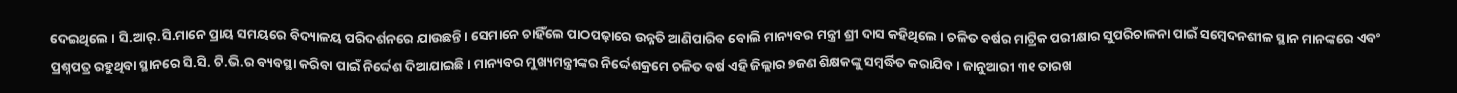ଦେଇଥିଲେ । ସି.ଆର୍.ସି.ମାନେ ପ୍ରାୟ ସମୟରେ ବିଦ୍ୟାଳୟ ପରିଦର୍ଶନରେ ଯାଉଛନ୍ତି । ସେମାନେ ଚାହିଁଲେ ପାଠପଢ଼ାରେ ଉନ୍ନତି ଆଣିପାରିବ ବୋଲି ମାନ୍ୟବର ମନ୍ତ୍ରୀ ଶ୍ରୀ ଦାସ କହିଥିଲେ । ଚଳିତ ବର୍ଷର ମାଟ୍ରିକ ପରୀକ୍ଷାର ସୁପରିଚାଳନା ପାଇଁ ସମ୍ବେଦନଶୀଳ ସ୍ଥାନ ମାନଙ୍କରେ ଏବଂ ପ୍ରଶ୍ନପତ୍ର ରହୁଥିବା ସ୍ଥାନରେ ସି.ସି. ଟି.ଭି.ର ବ୍ୟବସ୍ଥା କରିବା ପାଇଁ ନିର୍ଦ୍ଦେଶ ଦିଆଯାଇଛି । ମାନ୍ୟବର ମୁଖ୍ୟମନ୍ତ୍ରୀଙ୍କର ନିର୍ଦ୍ଦେଶକ୍ରମେ ଚଳିତ ବର୍ଷ ଏହି ଜିଲ୍ଲାର ୭ଜଣ ଶିକ୍ଷକଙ୍କୁ ସମ୍ବର୍ଦ୍ଧିତ କରାଯିବ । ଜାନୁଆରୀ ୩୧ ତାରଖ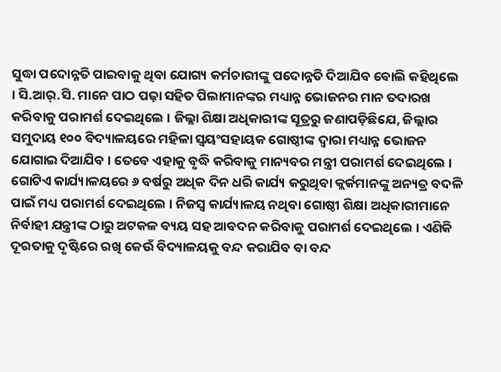ସୁଦ୍ଧା ପଦୋନ୍ନତି ପାଇବାକୁ ଥିବା ଯୋଗ୍ୟ କର୍ମଚାରୀଙ୍କୁ ପଦୋନ୍ନତି ଦିଆଯିବ ବୋଲି କହିଥିଲେ । ସି.ଆର୍.ସି. ମାନେ ପାଠ ପଢ଼ା ସହିତ ପିଲାମାନଙ୍କର ମଧ୍ୟାନ୍ନ ଭୋଜନର ମାନ ତଦାରଖ କରିବାକୁ ପରାମର୍ଶ ଦେଇଥିଲେ । ଜିଲ୍ଲା ଶିକ୍ଷା ଅଧିକାରୀଙ୍କ ସୂତ୍ରରୁ ଜଣାପଡ଼ିଛିଯେ, ଜିଲ୍ଲାର ସମୁଦାୟ ୧୦୦ ବିଦ୍ୟାଳୟରେ ମହିଳା ସ୍ୱୟଂସହାୟକ ଗୋଷ୍ଠୀଙ୍କ ଦ୍ୱାରା ମଧ୍ୟାନ୍ନ ଭୋଜନ ଯୋଗାଇ ଦିଆଯିବ । ତେବେ ଏହାକୁ ବୃଦ୍ଧି କରିବାକୁ ମାନ୍ୟବର ମନ୍ତ୍ରୀ ପରାମର୍ଶ ଦେଇଥିଲେ । ଗୋଟିଏ କାର୍ଯ୍ୟାଳୟରେ ୬ ବର୍ଷରୁ ଅଧିକ ଦିନ ଧରି କାର୍ଯ୍ୟ କରୁଥିବା କ୍ଲର୍କମାନଙ୍କୁ ଅନ୍ୟତ୍ର ବଦଳି ପାଇଁ ମଧ୍ୟ ପରାମର୍ଶ ଦେଇଥିଲେ । ନିଜସ୍ୱ କାର୍ଯ୍ୟାଳୟ ନଥିବା ଗୋଷ୍ଠୀ ଶିକ୍ଷା ଅଧିକାରୀମାନେ ନିର୍ବାହୀ ଯନ୍ତ୍ରୀଙ୍କ ଠାରୁ ଅଟକଳ ବ୍ୟୟ ସହ ଆବଦନ କରିବାକୁ ପରାମର୍ଶ ଦେଇଥିଲେ । ଏଣିକି ଦୂରତାକୁ ଦୃଷ୍ଟିରେ ରଖି କେଉଁ ବିଦ୍ୟାଳୟକୁ ବନ୍ଦ କରାଯିବ ବା ବନ୍ଦ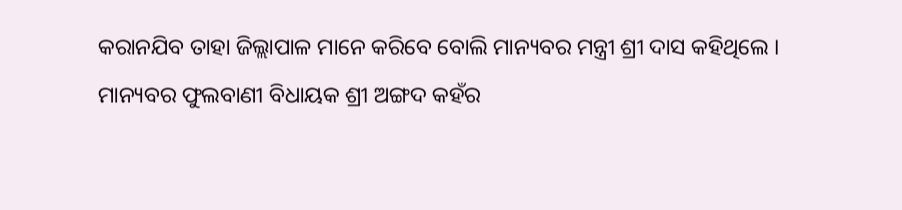କରାନଯିବ ତାହା ଜିଲ୍ଲାପାଳ ମାନେ କରିବେ ବୋଲି ମାନ୍ୟବର ମନ୍ତ୍ରୀ ଶ୍ରୀ ଦାସ କହିଥିଲେ । ମାନ୍ୟବର ଫୁଲବାଣୀ ବିଧାୟକ ଶ୍ରୀ ଅଙ୍ଗଦ କହଁର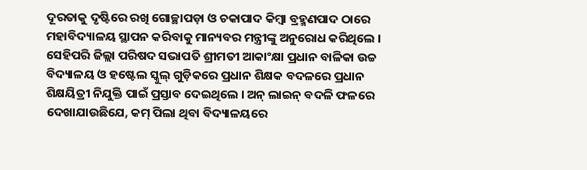ଦୂରତାକୁ ଦୃଷ୍ଟିରେ ରଖି ଗୋଚ୍ଛାପଡ଼ା ଓ ଚକାପାଦ କିମ୍ବା ବ୍ରହ୍ମଣପାଦ ଠାରେ ମହାବିଦ୍ୟାଳୟ ସ୍ଥାପନ କରିବାକୁ ମାନ୍ୟବର ମନ୍ତ୍ରୀଙ୍କୁ ଅନୁରୋଧ କରିଥିଲେ । ସେହିପରି ଜିଲ୍ଲା ପରିଷଦ ସଭାପତି ଶ୍ରୀମତୀ ଆକାଂକ୍ଷା ପ୍ରଧାନ ବାଳିକା ଉଚ୍ଚ ବିଦ୍ୟାଳୟ ଓ ହଷ୍ଟେଲ ସ୍କୁଲ୍ ଗୁଡ଼ିକରେ ପ୍ରଧାନ ଶିକ୍ଷକ ବଦଳରେ ପ୍ରଧାନ ଶିକ୍ଷୟିତ୍ରୀ ନିଯୁକ୍ତି ପାଇଁ ପ୍ରସ୍ତାବ ଦେଇଥିଲେ । ଅନ୍ ଲାଇନ୍ ବଦଳି ଫଳରେ ଦେଖାଯାଉଛିଯେ, କମ୍ ପିଲା ଥିବା ବିଦ୍ୟାଳୟରେ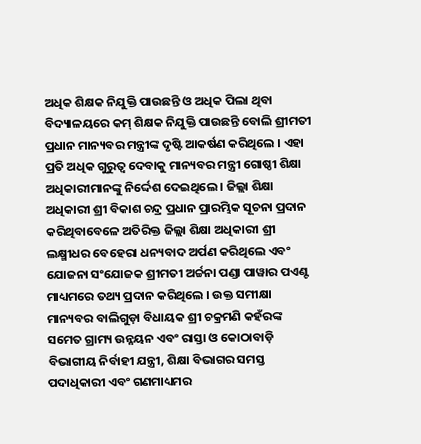ଅଧିକ ଶିକ୍ଷକ ନିଯୁକ୍ତି ପାଉଛନ୍ତି ଓ ଅଧିକ ପିଲା ଥିବା ବିଦ୍ୟାଳୟରେ କମ୍ ଶିକ୍ଷକ ନିଯୁକ୍ତି ପାଉଛନ୍ତି ବୋଲି ଶ୍ରୀମତୀ ପ୍ରଧାନ ମାନ୍ୟବର ମନ୍ତ୍ରୀଙ୍କ ଦୃଷ୍ଟି ଆକର୍ଷଣ କରିଥିଲେ । ଏହା ପ୍ରତି ଅଧିକ ଗୁରୁତ୍ୱ ଦେବାକୁ ମାନ୍ୟବର ମନ୍ତ୍ରୀ ଗୋଷ୍ଠୀ ଶିକ୍ଷା ଅଧିକାରୀମାନଙ୍କୁ ନିର୍ଦ୍ଦେଶ ଦେଇଥିଲେ । ଜିଲ୍ଲା ଶିକ୍ଷା ଅଧିକାରୀ ଶ୍ରୀ ବିକାଶ ଚନ୍ଦ୍ର ପ୍ରଧାନ ପ୍ରାରମ୍ଭିକ ସୂଚନା ପ୍ରଦାନ କରିଥିବାବେଳେ ଅତିରିକ୍ତ ଜିଲ୍ଲା ଶିକ୍ଷା ଅଧିକାରୀ ଶ୍ରୀ ଲକ୍ଷ୍ମୀଧର ବେହେରା ଧନ୍ୟବାଦ ଅର୍ପଣ କରିଥିଲେ ଏବଂ ଯୋଜନା ସଂଯୋଜକ ଶ୍ରୀମତୀ ଅର୍ଚ୍ଚନା ପଣ୍ଡା ପାୱାର ପଏଣ୍ଟ ମାଧ୍ୟମରେ ତଥ୍ୟ ପ୍ରଦାନ କରିଥିଲେ । ଉକ୍ତ ସମୀକ୍ଷା ମାନ୍ୟବର ବାଲିଗୁଡ଼ା ବିଧାୟକ ଶ୍ରୀ ଚକ୍ରମଣି କହଁରଙ୍କ ସମେତ ଗ୍ରାମ୍ୟ ଉନ୍ନୟନ ଏବଂ ରାସ୍ତା ଓ କୋଠାବାଡ଼ି ବିଭାଗୀୟ ନିର୍ବାହୀ ଯନ୍ତ୍ରୀ, ଶିକ୍ଷା ବିଭାଗର ସମସ୍ତ ପଦାଧିକାରୀ ଏବଂ ଗଣମାଧ୍ୟମର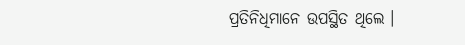ପ୍ରତିନିଧିମାନେ ଉପସ୍ଥିତ ଥିଲେ ।